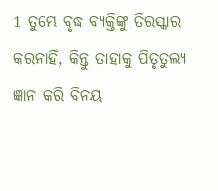1 ତୁମ୍ଭେ ବୃଦ୍ଧ ବ୍ୟକ୍ତିଙ୍କୁ ତିରସ୍କାର କରନାହିଁ, କିନ୍ତୁ ତାହାକୁ ପିତୃତୁଲ୍ୟ ଜ୍ଞାନ କରି ବିନୟ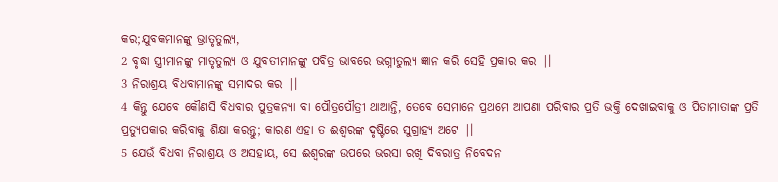କର;ଯୁବକମାନଙ୍କୁ ଭ୍ରାତୃତୁଲ୍ୟ,
2 ବୃଦ୍ଧା ସ୍ତ୍ରୀମାନଙ୍କୁ ମାତୃତୁଲ୍ୟ ଓ ଯୁବତୀମାନଙ୍କୁ ପବିତ୍ର ଭାବରେ ଭଗ୍ନୀତୁଲ୍ୟ ଜ୍ଞାନ କରି ସେହି ପ୍ରକାର କର |।
3 ନିରାଶ୍ରୟ ବିଧବାମାନଙ୍କୁ ସମାଦର କର |।
4 କିନ୍ତୁ ଯେବେ କୌଣସି ବିଧବାର ପୁତ୍ରକନ୍ୟା ବା ପୌତ୍ରପୌତ୍ରୀ ଥାଆନ୍ତି, ତେବେ ସେମାନେ ପ୍ରଥମେ ଆପଣା ପରିବାର ପ୍ରତି ଭକ୍ତି ଦେଖାଇବାକୁ ଓ ପିତାମାତାଙ୍କ ପ୍ରତି ପ୍ରତ୍ୟୁପକାର କରିବାକୁ ଶିକ୍ଷା କରନ୍ତୁ; କାରଣ ଏହା ତ ଈଶ୍ୱରଙ୍କ ଦୃଷ୍ଟିରେ ସୁଗ୍ରାହ୍ୟ ଅଟେ |।
5 ଯେଉଁ ବିଧବା ନିରାଶ୍ରୟ ଓ ଅସହାୟ, ସେ ଈଶ୍ୱରଙ୍କ ଉପରେ ଭରସା ରଖି ଦିବରାତ୍ର ନିବେଦନ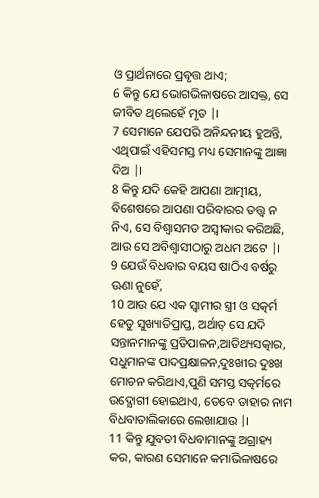ଓ ପ୍ରାର୍ଥନାରେ ପ୍ରବୃତ୍ତ ଥାଏ;
6 କିନ୍ତୁ ଯେ ଭୋଗଭିଳାଷରେ ଆସକ୍ତ, ସେ ଜୀବିତ ଥିଲେହେଁ ମୃତ |।
7 ସେମାନେ ଯେପରି ଅନିନ୍ଦନୀୟ ହୁଅନ୍ତି, ଏଥିପାଇଁ ଏହିସମସ୍ତ ମଧ୍ୟ ସେମାନଙ୍କୁ ଆଜ୍ଞା ଦିଅ |।
8 କିନ୍ତୁ ଯଦି କେହି ଆପଣା ଆତ୍ମୀୟ, ବିଶେଷରେ ଆପଣା ପରିବାରର ତତ୍ତ୍ୱ ନ ନିଏ, ସେ ବିଶ୍ୱାସମତ ଅସ୍ୱୀକାର କରିଅଛି, ଆଉ ସେ ଅବିଶ୍ୱାସୀଠାରୁ ଅଧମ ଅଟେ |।
9 ଯେଉଁ ବିଧବାର ବୟସ ଷାଠିଏ ବର୍ଷରୁ ଊଣା ନୁହେଁ,
10 ଆଉ ଯେ ଏକ ସ୍ୱାମୀର ସ୍ତ୍ରୀ ଓ ସତ୍କର୍ମ ହେତୁ ସୁଖ୍ୟାତିପ୍ରାପ୍ତ, ଅର୍ଥାତ୍ ସେ ଯଦି ସନ୍ତାନମାନଙ୍କୁ ପ୍ରତିପାଳନ,ଆତିଥ୍ୟସତ୍କାର, ସଧୁମାନଙ୍କ ପାଦପ୍ରକ୍ଷାଳନ,ଦୁଃଖୀର ଦୁଃଖ ମୋଚନ କରିଥାଏ,ପୁଣି ସମସ୍ତ ସତ୍କର୍ମରେ ଉଦ୍ଯୋଗୀ ହୋଇଥାଏ, ତେବେ ତାହାର ନାମ ବିଧବାତାଲିକାରେ ଲେଖାଯାଉ |।
11 କିନ୍ତୁ ଯୁବତୀ ବିଧବାମାନଙ୍କୁ ଅଗ୍ରାହ୍ୟ କର, କାରଣ ସେମାନେ କମାଭିଳାଷରେ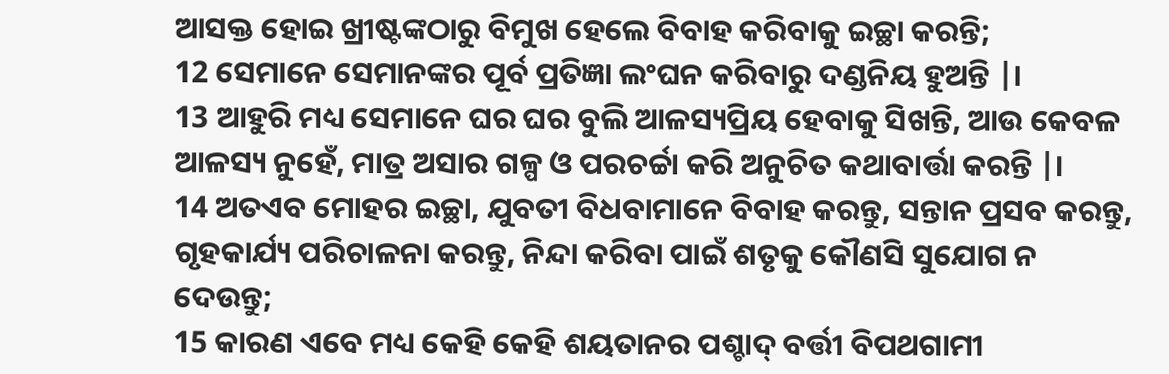ଆସକ୍ତ ହୋଇ ଖ୍ରୀଷ୍ଟଙ୍କଠାରୁ ବିମୁଖ ହେଲେ ବିବାହ କରିବାକୁ ଇଚ୍ଛା କରନ୍ତି;
12 ସେମାନେ ସେମାନଙ୍କର ପୂର୍ବ ପ୍ରତିଜ୍ଞା ଲଂଘନ କରିବାରୁ ଦଣ୍ଡନିୟ ହୁଅନ୍ତି |।
13 ଆହୁରି ମଧ୍ୟ ସେମାନେ ଘର ଘର ବୁଲି ଆଳସ୍ୟପ୍ରିୟ ହେବାକୁ ସିଖନ୍ତି, ଆଉ କେବଳ ଆଳସ୍ୟ ନୁହେଁ, ମାତ୍ର ଅସାର ଗଳ୍ପ ଓ ପରଚର୍ଚ୍ଚା କରି ଅନୁଚିତ କଥାବାର୍ତ୍ତା କରନ୍ତି |।
14 ଅତଏବ ମୋହର ଇଚ୍ଛା, ଯୁବତୀ ବିଧବାମାନେ ବିବାହ କରନ୍ତୁ, ସନ୍ତାନ ପ୍ରସବ କରନ୍ତୁ, ଗୃହକାର୍ଯ୍ୟ ପରିଚାଳନା କରନ୍ତୁ, ନିନ୍ଦା କରିବା ପାଇଁ ଶତୃକୁ କୌଣସି ସୁଯୋଗ ନ ଦେଉନ୍ତୁ;
15 କାରଣ ଏବେ ମଧ୍ୟ କେହି କେହି ଶୟତାନର ପଶ୍ଚାଦ୍ ବର୍ତ୍ତୀ ବିପଥଗାମୀ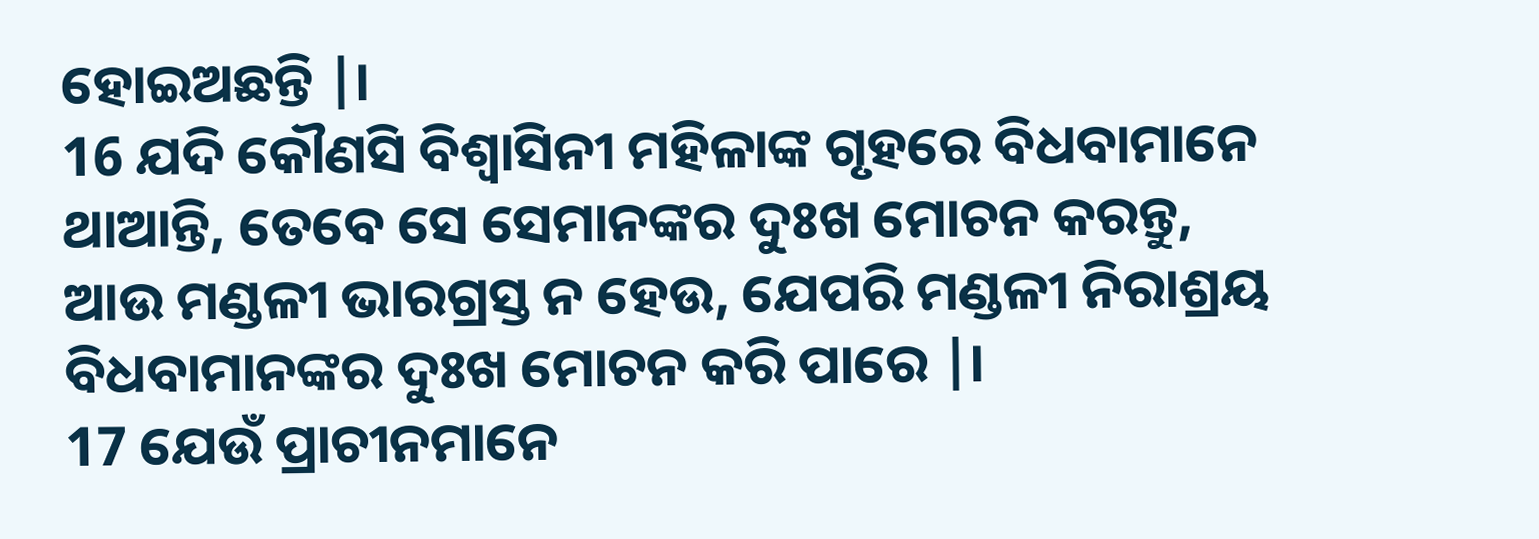ହୋଇଅଛନ୍ତି |।
16 ଯଦି କୌଣସି ବିଶ୍ୱାସିନୀ ମହିଳାଙ୍କ ଗୃହରେ ବିଧବାମାନେ ଥାଆନ୍ତି, ତେବେ ସେ ସେମାନଙ୍କର ଦୁଃଖ ମୋଚନ କରନ୍ତୁ, ଆଉ ମଣ୍ଡଳୀ ଭାରଗ୍ରସ୍ତ ନ ହେଉ, ଯେପରି ମଣ୍ଡଳୀ ନିରାଶ୍ରୟ ବିଧବାମାନଙ୍କର ଦୁଃଖ ମୋଚନ କରି ପାରେ |।
17 ଯେଉଁ ପ୍ରାଚୀନମାନେ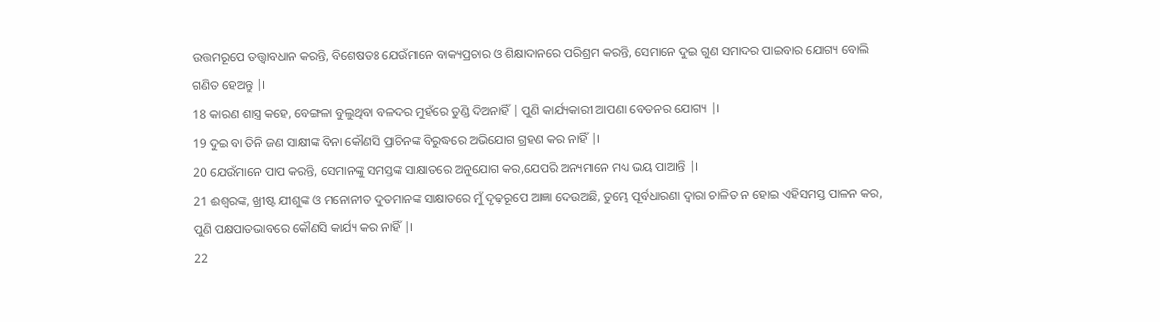ଉତ୍ତମରୂପେ ତତ୍ତ୍ୱାବଧାନ କରନ୍ତି, ବିଶେଷତଃ ଯେଉଁମାନେ ବାକ୍ୟପ୍ରଚାର ଓ ଶିକ୍ଷାଦାନରେ ପରିଶ୍ରମ କରନ୍ତି, ସେମାନେ ଦୁଇ ଗୁଣ ସମାଦର ପାଇବାର ଯୋଗ୍ୟ ବୋଲି ଗଣିତ ହେଅନ୍ତୁ |।
18 କାରଣ ଶାସ୍ତ୍ର କହେ, ବେଙ୍ଗଳା ବୁଲୁଥିବା ବଳଦର ମୁହଁରେ ତୁଣ୍ଡି ଦିଅନାହିଁ | ପୁଣି କାର୍ଯ୍ୟକାରୀ ଆପଣା ବେତନର ଯୋଗ୍ୟ |।
19 ଦୁଇ ବା ତିନି ଜଣ ସାକ୍ଷୀଙ୍କ ବିନା କୌଣସି ପ୍ରାଚିନଙ୍କ ବିରୁଦ୍ଧରେ ଅଭିଯୋଗ ଗ୍ରହଣ କର ନାହିଁ |।
20 ଯେଉଁମାନେ ପାପ କରନ୍ତି, ସେମାନଙ୍କୁ ସମସ୍ତଙ୍କ ସାକ୍ଷାତରେ ଅନୁଯୋଗ କର,ଯେପରି ଅନ୍ୟମାନେ ମଧ୍ୟ ଭୟ ପାଆନ୍ତି |।
21 ଈଶ୍ୱରଙ୍କ, ଖ୍ରୀଷ୍ଟ ଯୀଶୁଙ୍କ ଓ ମନୋନୀତ ଦୁତମାନଙ୍କ ସାକ୍ଷାତରେ ମୁଁ ଦୃଢ଼ରୂପେ ଆଜ୍ଞା ଦେଉଅଛି, ତୁମ୍ଭେ ପୂର୍ବଧାରଣା ଦ୍ୱାରା ଚାଳିତ ନ ହୋଇ ଏହିସମସ୍ତ ପାଳନ କର, ପୁଣି ପକ୍ଷପାତଭାବରେ କୌଣସି କାର୍ଯ୍ୟ କର ନାହିଁ |।
22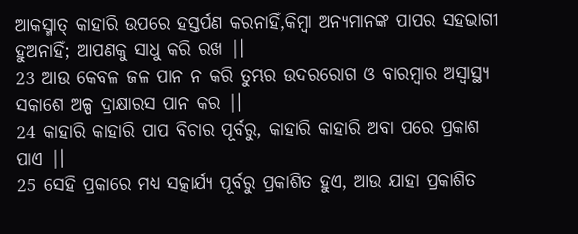ଆକସ୍ମାତ୍ କାହାରି ଉପରେ ହସ୍ତର୍ପଣ କରନାହିଁ,କିମ୍ବା ଅନ୍ୟମାନଙ୍କ ପାପର ସହଭାଗୀ ହୁଅନାହିଁ; ଆପଣକୁ ସାଧୁ କରି ରଖ |।
23 ଆଉ କେବଳ ଜଳ ପାନ ନ କରି ତୁମ୍ଭର ଉଦରରୋଗ ଓ ବାରମ୍ବାର ଅସ୍ୱାସ୍ଥ୍ୟ ସକାଶେ ଅଳ୍ପ ଦ୍ରାକ୍ଷାରସ ପାନ କର |।
24 କାହାରି କାହାରି ପାପ ବିଚାର ପୂର୍ବରୁ, କାହାରି କାହାରି ଅବା ପରେ ପ୍ରକାଶ ପାଏ |।
25 ସେହି ପ୍ରକାରେ ମଧ୍ୟ ସତ୍କାର୍ଯ୍ୟ ପୂର୍ବରୁ ପ୍ରକାଶିତ ହୁଏ, ଆଉ ଯାହା ପ୍ରକାଶିତ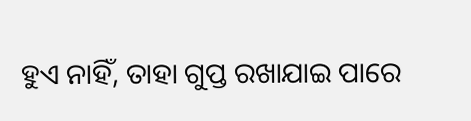ହୁଏ ନାହିଁ, ତାହା ଗୁପ୍ତ ରଖାଯାଇ ପାରେ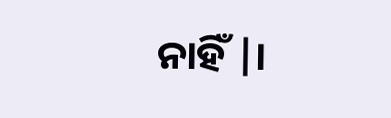ନାହିଁ |।